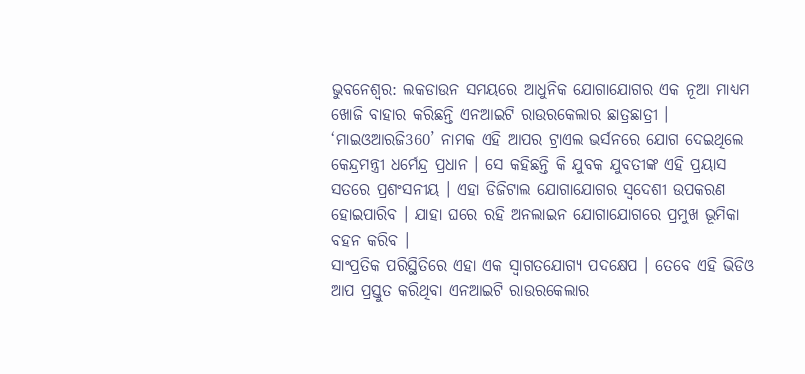ଭୁବନେଶ୍ବର: ଲକଡାଉନ ସମୟରେ ଆଧୁନିକ ଯୋଗାଯୋଗର ଏକ ନୂଆ ମାଧ୍ୟମ ଖୋଜି ବାହାର କରିଛନ୍ତି ଏନଆଇଟି ରାଉରକେଲାର ଛାତ୍ରଛାତ୍ରୀ । ‘ମାଇଓଆରଜି360’ ନାମକ ଏହି ଆପର ଟ୍ରାଏଲ ଭର୍ସନରେ ଯୋଗ ଦେଇଥିଲେ କେନ୍ଦ୍ରମନ୍ତ୍ରୀ ଧର୍ମେନ୍ଦ୍ର ପ୍ରଧାନ । ସେ କହିଛନ୍ତି କି ଯୁବକ ଯୁବତୀଙ୍କ ଏହି ପ୍ରୟାସ ସତରେ ପ୍ରଶଂସନୀୟ । ଏହା ଡିଜିଟାଲ ଯୋଗାଯୋଗର ସ୍ବଦେଶୀ ଉପକରଣ ହୋଇପାରିବ । ଯାହା ଘରେ ରହି ଅନଲାଇନ ଯୋଗାଯୋଗରେ ପ୍ରମୁଖ ଭୂମିକା ବହନ କରିବ ।
ସାଂପ୍ରତିକ ପରିସ୍ଥିତିରେ ଏହା ଏକ ସ୍ବାଗତଯୋଗ୍ୟ ପଦକ୍ଷେପ । ତେବେ ଏହି ଭିଡିଓ ଆପ ପ୍ରସ୍ତୁତ କରିଥିବା ଏନଆଇଟି ରାଉରକେଲାର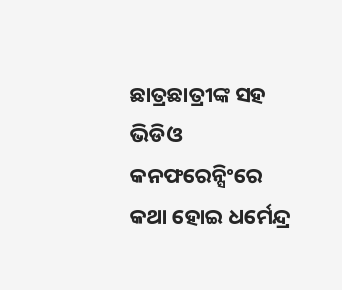ଛାତ୍ରଛାତ୍ରୀଙ୍କ ସହ ଭିଡିଓ କନଫରେନ୍ସିଂରେ କଥା ହୋଇ ଧର୍ମେନ୍ଦ୍ର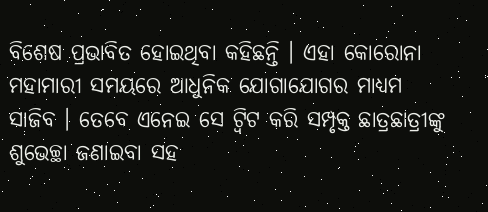ବିଶେଷ ପ୍ରଭାବିତ ହୋଇଥିବା କହିଛନ୍ତି । ଏହା କୋରୋନା ମହାମାରୀ ସମୟରେ ଆଧୁନିକ ଯୋଗାଯୋଗର ମାଧ୍ୟମ ସାଜିବ । ତେବେ ଏନେଇ ସେ ଟ୍ବିଟ କରି ସମ୍ପୃକ୍ତ ଛାତ୍ରଛାତ୍ରୀଙ୍କୁ ଶୁଭେଚ୍ଛା ଜଣାଇବା ସହ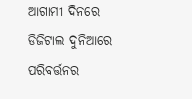ଆଗାମୀ ଦିନରେ ଡିଜିଟାଲ ଦୁନିଆରେ ପରିବର୍ତ୍ତନର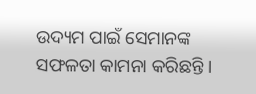ଉଦ୍ୟମ ପାଇଁ ସେମାନଙ୍କ ସଫଳତା କାମନା କରିଛନ୍ତି ।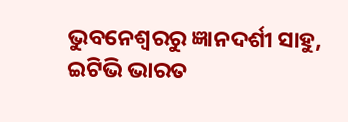ଭୁବନେଶ୍ବରରୁ ଜ୍ଞାନଦର୍ଶୀ ସାହୁ, ଇଟିଭି ଭାରତ